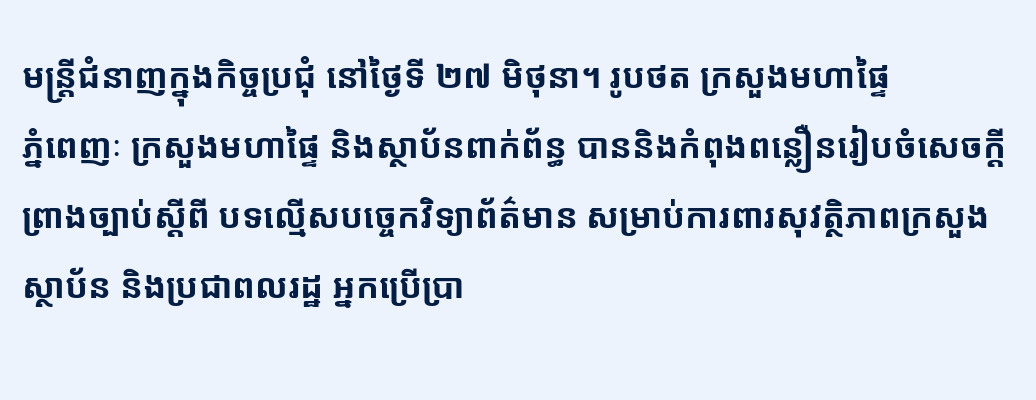មន្ត្រីជំនាញក្នុងកិច្ចប្រជុំ នៅថ្ងៃទី ២៧ មិថុនា។ រូបថត ក្រសួងមហាផ្ទៃ
ភ្នំពេញៈ ក្រសួងមហាផ្ទៃ និងស្ថាប័នពាក់ព័ន្ធ បាននិងកំពុងពន្លឿនរៀបចំសេចក្ដីព្រាងច្បាប់ស្ដីពី បទល្មើសបច្ចេកវិទ្យាព័ត៌មាន សម្រាប់ការពារសុវត្ថិភាពក្រសួងស្ថាប័ន និងប្រជាពលរដ្ឋ អ្នកប្រើប្រា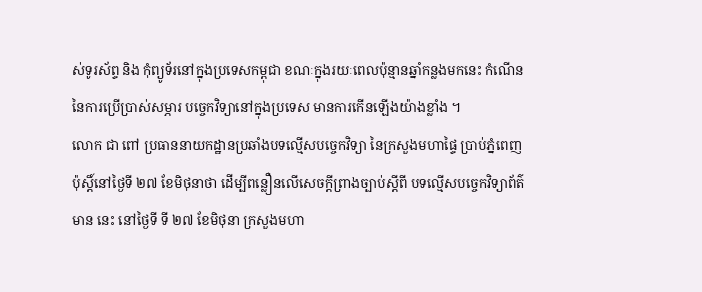ស់ទូរស័ព្ទ និង កុំព្យូទ័រនៅក្នុងប្រទេសកម្ពុជា ខណៈក្នុងរយៈពេលប៉ុន្មានឆ្នាំកន្លងមកនេះ កំណើននៃការប្រើប្រាស់សម្ភារ បច្ចេកវិទ្យានៅក្នុងប្រទេស មានការកើនឡើងយ៉ាងខ្លាំង ។
លោក ជា ពៅ ប្រធាននាយកដ្ឋានប្រឆាំងបទល្មើសបច្ចេកវិទ្យា នៃក្រសួងមហាផ្ទៃ ប្រាប់ភ្នំពេញប៉ុស្តិ៍នៅថ្ងៃទី ២៧ ខែមិថុនាថា ដើម្បីពន្លឿនលើសេចក្តីព្រាងច្បាប់ស្ដីពី បទល្មើសបច្ចេកវិទ្យាព័ត៌មាន នេះ នៅថ្ងៃទី ទី ២៧ ខែមិថុនា ក្រសួងមហា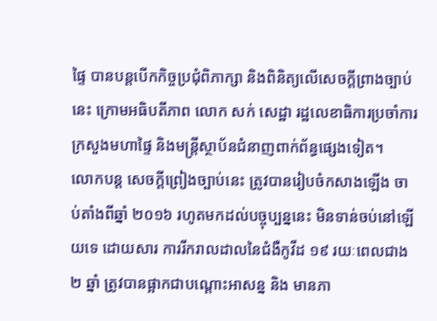ផ្ទៃ បានបន្តបើកកិច្ចប្រជុំពិភាក្សា និងពិនិត្យលើសេចក្តីព្រាងច្បាប់នេះ ក្រោមអធិបតីភាព លោក សក់ សេដ្ឋា រដ្ឋលេខាធិការប្រចាំការក្រសួងមហាផ្ទៃ និងមន្ត្រីស្ថាប័នជំនាញពាក់ព័ន្ធផ្សេងទៀត។
លោកបន្ត សេចក្តីព្រៀងច្បាប់នេះ ត្រូវបានរៀបចំកសាងឡើង ចាប់តាំងពីឆ្នាំ ២០១៦ រហូតមកដល់បច្ចុប្បន្ននេះ មិនទាន់ចប់នៅឡើយទេ ដោយសារ ការរីករាលដាលនៃជំងឺកូវីដ ១៩ រយៈពេលជាង ២ ឆ្នាំ ត្រូវបានផ្អាកជាបណ្តោះអាសន្ន និង មានភា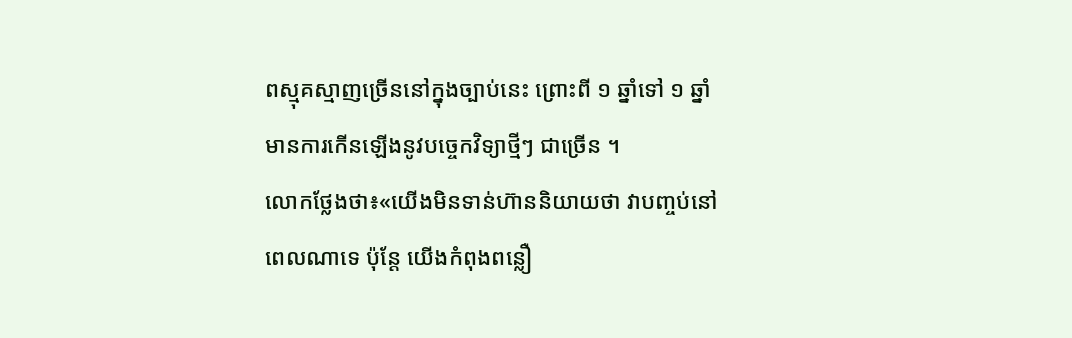ពស្មុគស្មាញច្រើននៅក្នុងច្បាប់នេះ ព្រោះពី ១ ឆ្នាំទៅ ១ ឆ្នាំ មានការកើនឡើងនូវបច្ចេកវិទ្យាថ្មីៗ ជាច្រើន ។
លោកថ្លែងថា៖«យើងមិនទាន់ហ៊ាននិយាយថា វាបញ្ចប់នៅពេលណាទេ ប៉ុន្តែ យើងកំពុងពន្លឿ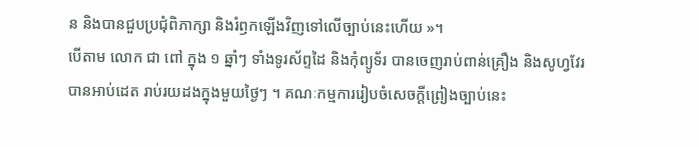ន និងបានជួបប្រជុំពិភាក្សា និងរំឭកឡើងវិញទៅលើច្បាប់នេះហើយ »។
បើតាម លោក ជា ពៅ ក្នុង ១ ឆ្នាំៗ ទាំងទូរស័ព្ទដៃ និងកុំព្យូទ័រ បានចេញរាប់ពាន់គ្រឿង និងសូហ្វវែរ បានអាប់ដេត រាប់រយដងក្នុងមួយថ្ងៃៗ ។ គណៈកម្មការរៀបចំសេចក្តីព្រៀងច្បាប់នេះ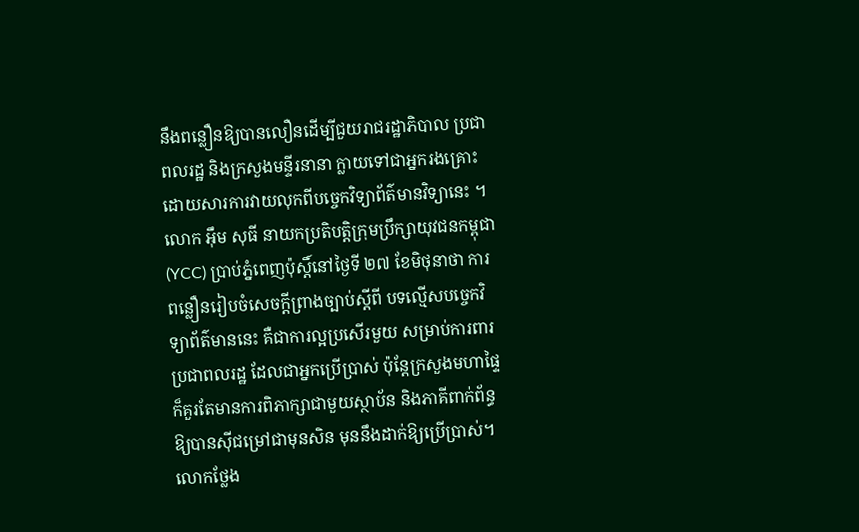នឹងពន្លឿនឱ្យបានលឿនដើម្បីជួយរាជរដ្ឋាភិបាល ប្រជាពលរដ្ឋ និងក្រសួងមន្ទីរនានា ក្លាយទៅជាអ្នករងគ្រោះ ដោយសារការវាយលុកពីបច្ចេកវិទ្យាព័ត៌មានវិទ្យានេះ ។
លោក អ៊ឹម សុធី នាយកប្រតិបត្តិក្រុមប្រឹក្សាយុវជនកម្ពុជា (YCC) ប្រាប់ភ្នំពេញប៉ុស្តិ៍នៅថ្ងៃទី ២៧ ខែមិថុនាថា ការពន្លឿនរៀបចំសេចក្ដីព្រាងច្បាប់ស្ដីពី បទល្មើសបច្ចេកវិទ្យាព័ត៌មាននេះ គឺជាការល្អប្រសើរមួយ សម្រាប់ការពារប្រជាពលរដ្ឋ ដែលជាអ្នកប្រើប្រាស់ ប៉ុន្តែក្រសួងមហាផ្ទៃ ក៏គួរតែមានការពិភាក្សាជាមួយស្ថាប័ន និងភាគីពាក់ព័ន្ធឱ្យបានស៊ីជម្រៅជាមុនសិន មុននឹងដាក់ឱ្យប្រើប្រាស់។
លោកថ្លែង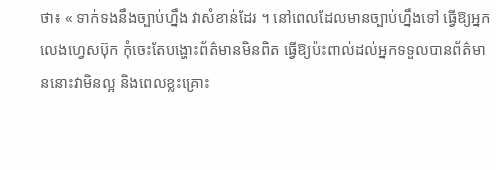ថា៖ « ទាក់ទងនឹងច្បាប់ហ្នឹង វាសំខាន់ដែរ ។ នៅពេលដែលមានច្បាប់ហ្នឹងទៅ ធ្វើឱ្យអ្នកលេងហ្វេសប៊ុក កុំចេះតែបង្ហោះព័ត៌មានមិនពិត ធ្វើឱ្យប៉ះពាល់ដល់អ្នកទទួលបានព័ត៌មាននោះវាមិនល្អ និងពេលខ្លះគ្រោះ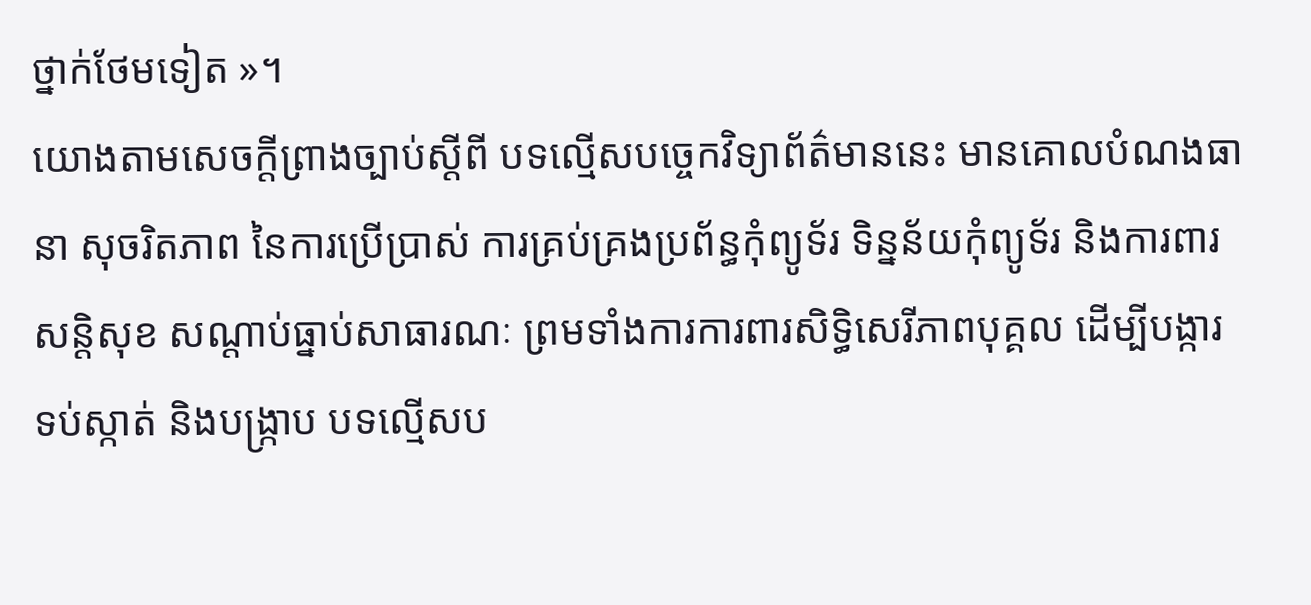ថ្នាក់ថែមទៀត »។
យោងតាមសេចក្ដីព្រាងច្បាប់ស្ដីពី បទល្មើសបច្ចេកវិទ្យាព័ត៌មាននេះ មានគោលបំណងធានា សុចរិតភាព នៃការប្រើប្រាស់ ការគ្រប់គ្រងប្រព័ន្ធកុំព្យូទ័រ ទិន្នន័យកុំព្យូទ័រ និងការពារសន្តិសុខ សណ្តាប់ធ្នាប់សាធារណៈ ព្រមទាំងការការពារសិទ្ធិសេរីភាពបុគ្គល ដើម្បីបង្ការ ទប់ស្កាត់ និងបង្រ្កាប បទល្មើសប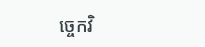ច្ចេកវិ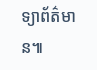ទ្យាព័ត៌មាន៕